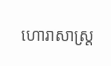ហោរាសាស្ត្រ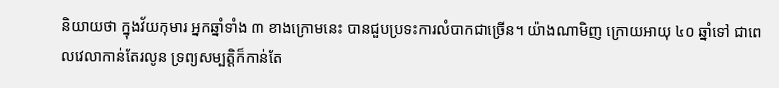និយាយថា ក្នុងវ័យកុមារ អ្នកឆ្នាំទាំង ៣ ខាងក្រោមនេះ បានជួបប្រទះការលំបាកជាច្រើន។ យ៉ាងណាមិញ ក្រោយអាយុ ៤០ ឆ្នាំទៅ ជាពេលវេលាកាន់តែរលូន ទ្រព្យសម្បត្តិក៏កាន់តែ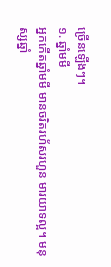ច្រើនឡើងៗ។
១. ឆ្នាំមមី
អ្នកកើតឆ្នាំមមី មានចរិតរហ័សរហួន មារយាទល្អ។ មនុស្សឆ្នាំ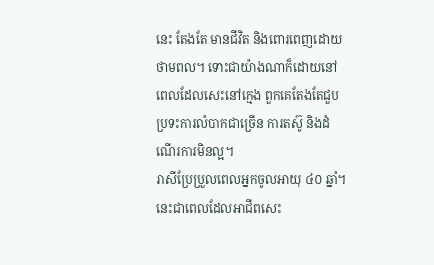នេះ តែងតែ មានជីវិត និងពោរពេញដោយថាមពល។ ទោះជាយ៉ាងណាក៏ដោយនៅពេលដែលសេះនៅក្មេង ពួកគេតែងតែជួបប្រទះការលំបាកជាច្រើន ការតស៊ូ និងដំណើរការមិនល្អ។
រាសីប្រែប្រួលពេលអ្នកចូលអាយុ ៤០ ឆ្នាំ។នេះជាពេលដែលអាជីពសេះ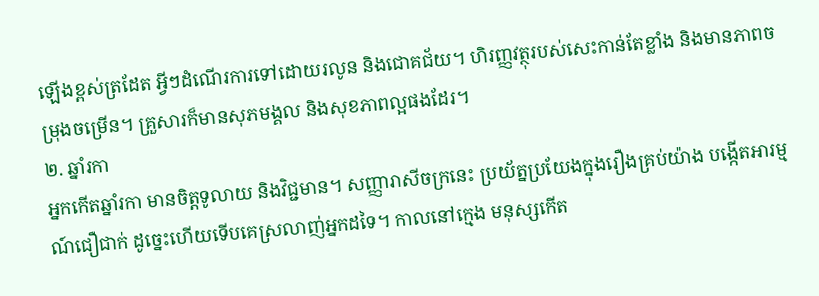ឡើងខ្ពស់ត្រដែត អ្វីៗដំណើរការទៅដោយរលូន និងជោគជ័យ។ ហិរញ្ញវត្ថុរបស់សេះកាន់តែខ្លាំង និងមានភាពចម្រុងចម្រើន។ គ្រួសារក៏មានសុភមង្គល និងសុខភាពល្អផងដែរ។
២. ឆ្នាំរកា
អ្នកកើតឆ្នាំរកា មានចិត្តទូលាយ និងវិជ្ជមាន។ សញ្ញារាសីចក្រនេះ ប្រយ័ត្នប្រយែងក្នុងរឿងគ្រប់យ៉ាង បង្កើតអារម្មណ៍ជឿជាក់ ដូច្នេះហើយទើបគេស្រលាញ់អ្នកដទៃ។ កាលនៅក្មេង មនុស្សកើត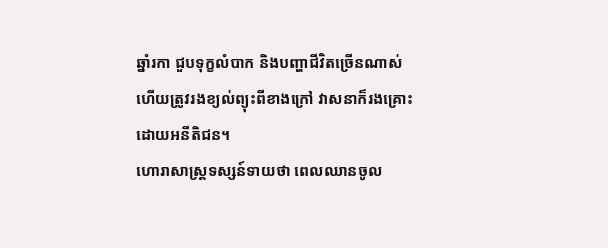ឆ្នាំរកា ជួបទុក្ខលំបាក និងបញ្ហាជីវិតច្រើនណាស់ ហើយត្រូវរងខ្យល់ព្យុះពីខាងក្រៅ វាសនាក៏រងគ្រោះដោយអនីតិជន។
ហោរាសាស្ត្រទស្សន៍ទាយថា ពេលឈានចូល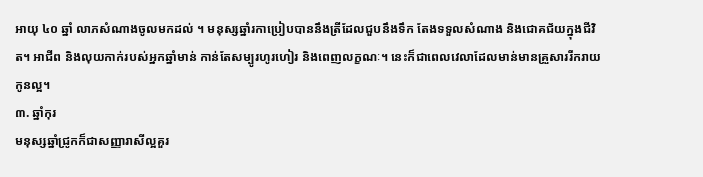អាយុ ៤០ ឆ្នាំ លាភសំណាងចូលមកដល់ ។ មនុស្សឆ្នាំរកាប្រៀបបាននឹងត្រីដែលជួបនឹងទឹក តែងទទួលសំណាង និងជោគជ័យក្នុងជីវិត។ អាជីព និងលុយកាក់របស់អ្នកឆ្នាំមាន់ កាន់តែសម្បូរហូរហៀរ និងពេញលក្ខណៈ។ នេះក៏ជាពេលវេលាដែលមាន់មានគ្រួសាររីករាយ កូនល្អ។
៣. ឆ្នាំកុរ
មនុស្សឆ្នាំជ្រូកក៏ជាសញ្ញារាសីល្អគួរ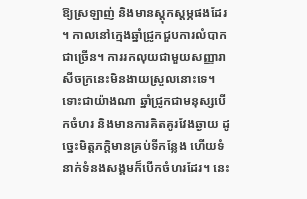ឱ្យស្រឡាញ់ និងមានស្ដុកស្ដម្ភផងដែរ ។ កាលនៅក្មេងឆ្នាំជ្រូកជួបការលំបាកជាច្រើន។ ការរកលុយជាមួយសញ្ញារាសីចក្រនេះមិនងាយស្រួលនោះទេ។
ទោះជាយ៉ាងណា ឆ្នាំជ្រូកជាមនុស្សបើកចំហរ និងមានការគិតគូរវែងឆ្ងាយ ដូច្នេះមិត្តភក្តិមានគ្រប់ទីកន្លែង ហើយទំនាក់ទំនងសង្គមក៏បើកចំហរដែរ។ នេះ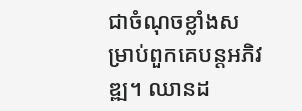ជាចំណុចខ្លាំងសម្រាប់ពួកគេបន្តអភិវឌ្ឍ។ ឈានដ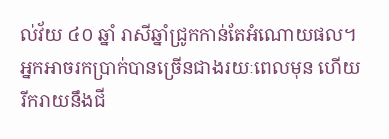ល់វ័យ ៤០ ឆ្នាំ រាសីឆ្នាំជ្រូកកាន់តែអំណោយផល។អ្នកអាចរកប្រាក់បានច្រើនជាងរយៈពេលមុន ហើយរីករាយនឹងជី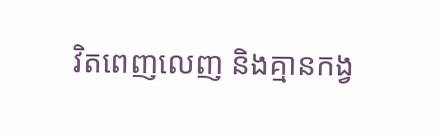វិតពេញលេញ និងគ្មានកង្វ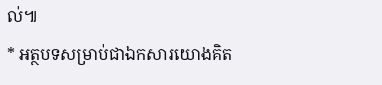ល់៕
* អត្ថបទសម្រាប់ជាឯកសារយោងគិត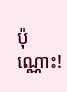ប៉ុណ្ណោះ!